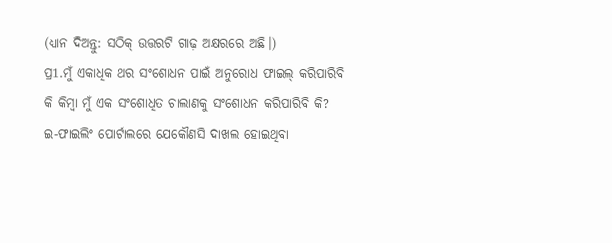(ଧ୍ୟାନ ଦିଅନ୍ତୁ: ସଠିକ୍ ଉତ୍ତରଟି ଗାଢ଼ ଅକ୍ଷରରେ ଅଛି।)
ପ୍ର1.ମୁଁ ଏକାଧିକ ଥର ସଂଶୋଧନ ପାଇଁ ଅନୁରୋଧ ଫାଇଲ୍ କରିପାରିବି କି କିମ୍ବା ମୁଁ ଏକ ସଂଶୋଧିତ ଚାଲାଣକୁ ସଂଶୋଧନ କରିପାରିବି କି?
ଇ-ଫାଇଲିଂ ପୋର୍ଟାଲରେ ଯେକୌଣସି ଦାଖଲ ହୋଇଥିବା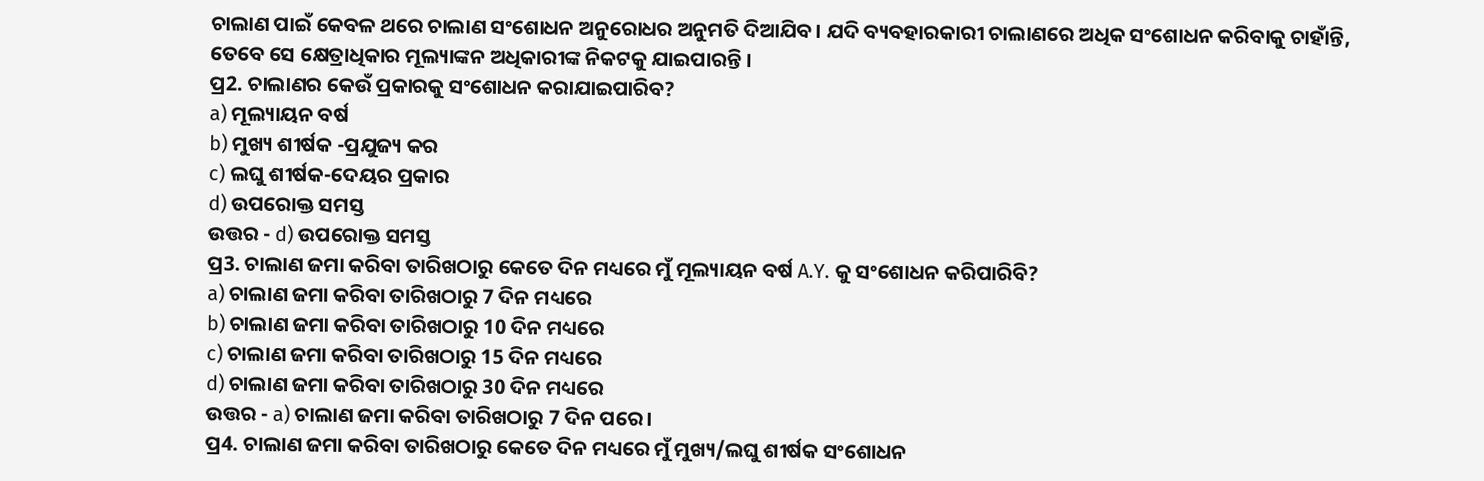ଚାଲାଣ ପାଇଁ କେବଳ ଥରେ ଚାଲାଣ ସଂଶୋଧନ ଅନୁରୋଧର ଅନୁମତି ଦିଆଯିବ। ଯଦି ବ୍ୟବହାରକାରୀ ଚାଲାଣରେ ଅଧିକ ସଂଶୋଧନ କରିବାକୁ ଚାହାଁନ୍ତି, ତେବେ ସେ କ୍ଷେତ୍ରାଧିକାର ମୂଲ୍ୟାଙ୍କନ ଅଧିକାରୀଙ୍କ ନିକଟକୁ ଯାଇପାରନ୍ତି ।
ପ୍ର2. ଚାଲାଣର କେଉଁ ପ୍ରକାରକୁ ସଂଶୋଧନ କରାଯାଇପାରିବ?
a) ମୂଲ୍ୟାୟନ ବର୍ଷ
b) ମୁଖ୍ୟ ଶୀର୍ଷକ -ପ୍ରଯୁଜ୍ୟ କର
c) ଲଘୁ ଶୀର୍ଷକ-ଦେୟର ପ୍ରକାର
d) ଉପରୋକ୍ତ ସମସ୍ତ
ଉତ୍ତର - d) ଉପରୋକ୍ତ ସମସ୍ତ
ପ୍ର3. ଚାଲାଣ ଜମା କରିବା ତାରିଖଠାରୁ କେତେ ଦିନ ମଧ୍ୟରେ ମୁଁ ମୂଲ୍ୟାୟନ ବର୍ଷ A.Y. କୁ ସଂଶୋଧନ କରିପାରିବି?
a) ଚାଲାଣ ଜମା କରିବା ତାରିଖଠାରୁ 7 ଦିନ ମଧ୍ୟରେ
b) ଚାଲାଣ ଜମା କରିବା ତାରିଖଠାରୁ 10 ଦିନ ମଧ୍ୟରେ
c) ଚାଲାଣ ଜମା କରିବା ତାରିଖଠାରୁ 15 ଦିନ ମଧ୍ୟରେ
d) ଚାଲାଣ ଜମା କରିବା ତାରିଖଠାରୁ 30 ଦିନ ମଧ୍ୟରେ
ଉତ୍ତର - a) ଚାଲାଣ ଜମା କରିବା ତାରିଖଠାରୁ 7 ଦିନ ପରେ।
ପ୍ର4. ଚାଲାଣ ଜମା କରିବା ତାରିଖଠାରୁ କେତେ ଦିନ ମଧ୍ୟରେ ମୁଁ ମୁଖ୍ୟ/ଲଘୁ ଶୀର୍ଷକ ସଂଶୋଧନ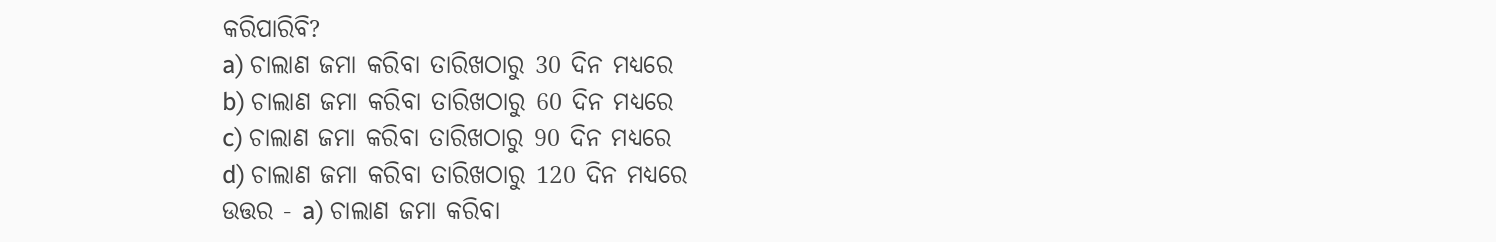କରିପାରିବି?
a) ଚାଲାଣ ଜମା କରିବା ତାରିଖଠାରୁ 30 ଦିନ ମଧ୍ୟରେ
b) ଚାଲାଣ ଜମା କରିବା ତାରିଖଠାରୁ 60 ଦିନ ମଧ୍ୟରେ
c) ଚାଲାଣ ଜମା କରିବା ତାରିଖଠାରୁ 90 ଦିନ ମଧ୍ୟରେ
d) ଚାଲାଣ ଜମା କରିବା ତାରିଖଠାରୁ 120 ଦିନ ମଧ୍ୟରେ
ଉତ୍ତର - a) ଚାଲାଣ ଜମା କରିବା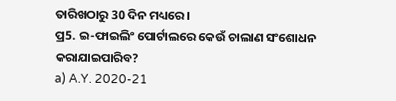ତାରିଖଠାରୁ 30 ଦିନ ମଧ୍ୟରେ।
ପ୍ର5. ଇ-ଫାଇଲିଂ ପୋର୍ଟାଲରେ କେଉଁ ଚାଲାଣ ସଂଶୋଧନ କରାଯାଇପାରିବ?
a) A.Y. 2020-21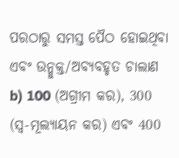ପରଠାରୁ ସମସ୍ତ ପୈଠ ହୋଇଥିବା ଏବଂ ଉନ୍ମୁକ୍ତ/ଅବ୍ୟବହୃତ ଚାଲାଣ
b) 100 (ଅଗ୍ରୀମ କର), 300 (ସ୍ୱ-ମୂଲ୍ୟାୟନ କର) ଏବଂ 400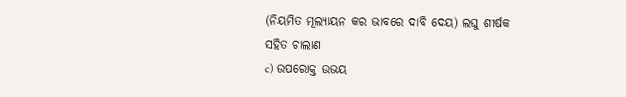(ନିୟମିତ ମୂଲ୍ୟାୟନ କର ଭାବରେ ଦାବି ଦେୟ) ଲଘୁ ଶୀର୍ଷକ ସହିତ ଚାଲାଣ
c) ଉପରୋକ୍ତ ଉଭୟ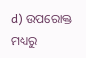d) ଉପରୋକ୍ତ ମଧ୍ୟରୁ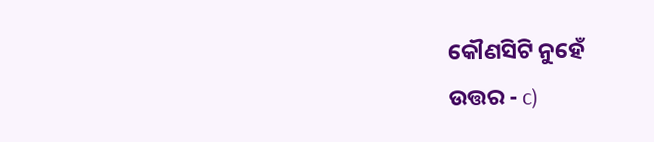କୌଣସିଟି ନୁହେଁ
ଉତ୍ତର - c)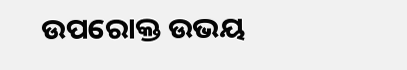ଉପରୋକ୍ତ ଉଭୟ